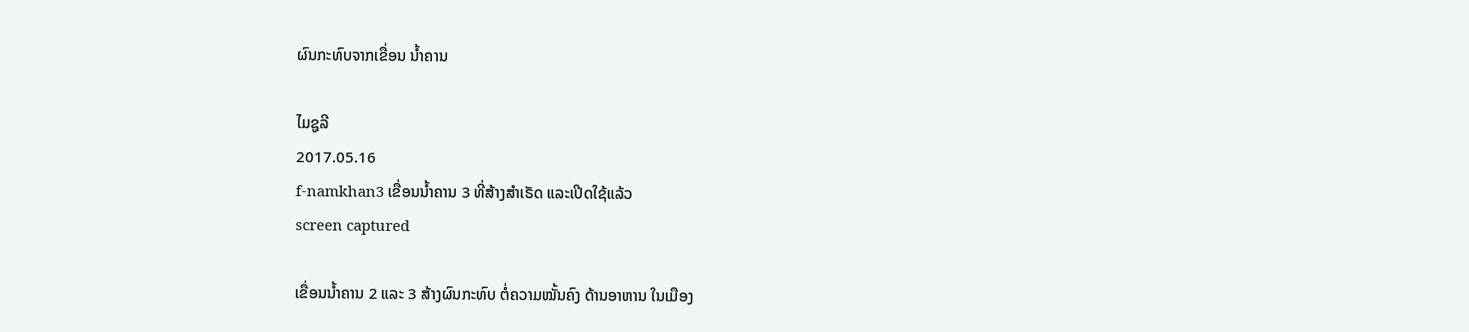ຜົນກະທົບຈາກເຂື່ອນ ນໍ້າຄານ

ໄມຊູລີ
2017.05.16
f-namkhan3 ເຂື່ອນນໍ້າຄານ 3 ທີ່ສ້າງສໍາເຣັດ ແລະເປີດໃຊ້ແລ້ວ
screen captured

ເຂື່ອນນໍ້າຄານ 2 ແລະ 3 ສ້າງຜົນກະທົບ ຕໍ່ຄວາມໝັ້ນຄົງ ດ້ານອາຫານ ໃນເມືອງ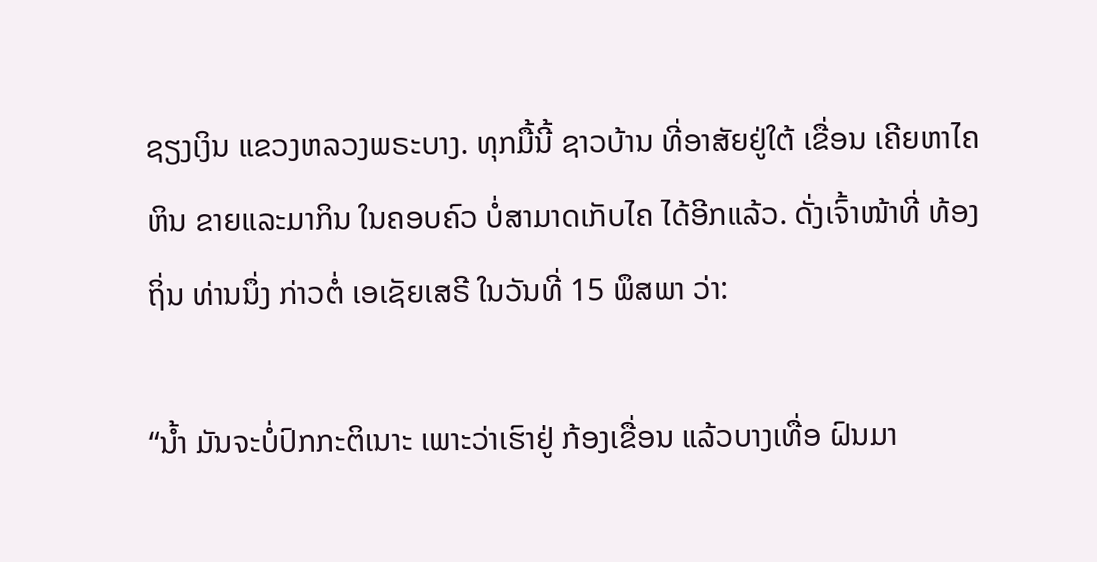ຊຽງເງິນ ແຂວງຫລວງພຣະບາງ. ທຸກມື້ນີ້ ຊາວບ້ານ ທີ່ອາສັຍຢູ່ໃຕ້ ເຂື່ອນ ເຄີຍຫາໄຄຫິນ ຂາຍແລະມາກິນ ໃນຄອບຄົວ ບໍ່ສາມາດເກັບໄຄ ໄດ້ອີກແລ້ວ. ດັ່ງເຈົ້າໜ້າທີ່ ທ້ອງຖິ່ນ ທ່ານນຶ່ງ ກ່າວຕໍ່ ເອເຊັຍເສຣີ ໃນວັນທີ່ 15 ພຶສພາ ວ່າ:

“ນໍ້າ ມັນຈະບໍ່ປົກກະຕິເນາະ ເພາະວ່າເຮົາຢູ່ ກ້ອງເຂື່ອນ ແລ້ວບາງເທື່ອ ຝົນມາ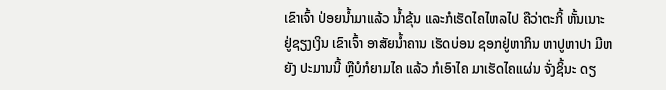ເຂົາເຈົ້າ ປ່ອຍນໍ້າມາແລ້ວ ນໍ້າຂຸ້ນ ແລະກໍເຮັດໄຄໄຫລໄປ ຄືວ່າຕະກິ້ ຫັ້ນເນາະ ຢູ່ຊຽງເງິນ ເຂົາເຈົ້າ ອາສັຍນໍ້າຄານ ເຮັດບ່ອນ ຊອກຢູ່ຫາກິນ ຫາປູຫາປາ ມີຫຍັງ ປະມານນີ້ ຫຼືບໍກໍຍາມໄຄ ແລ້ວ ກໍເອົາໄຄ ມາເຮັດໄຄແຜ່ນ ຈັ່ງຊິ້ນະ ດຽ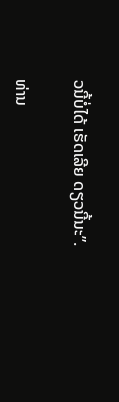ວນີ້ບໍ່ໄດ້ ເຮັດເລີຍ ດຽວນີ້ນະ”.

ທ່ານ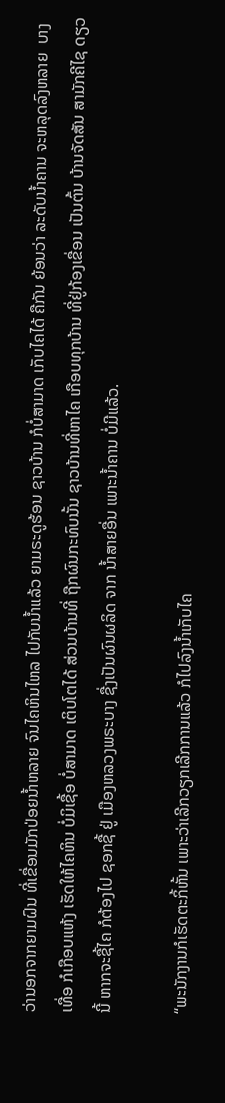ວ່ານອກຈາກຍາມຝົນ ທີ່ເຂື່ອນມັກປ່ອຍນໍ້າຫລາຍ ຈົນໄຄຫິນໄຫລ ໄປກັບນໍ້າແລ້ວ ຍາມຣະດູຮ້ອນ ຊາວບ້ານ ກໍບໍ່ສາມາດ ເກັບໄຄໄດ້ ຄືກັນ ຍ້ອນວ່າ ລະດັບນໍ້າຄານ ຈະຫລຸດລົງຫລາຍ  ບາງເທື່ອ ກໍເກືອບແຫ້ງ ເຮັດໃຫ້ໄຄຫິນ ບໍ່ມິເຊື້ອ ບໍ່ສາມາດ ເຕິບໂຕໄດ້ ສ່ວນບ້ານທີ່ ຖືກຜົນກະທົບນັ້ນ ຊາວບ້ານທີ່ຫາໄຄ ເກືອບທຸກບ້ານ ທີ່ຢູ່ກ້ອງເຂື່ອນ ເປັນຕົ້ນ ບ້ານຈັດສັນ ສາມັກຄີໄຊ ດຽວນີ້ ຫາກຈະຊື້ໄຄ ກໍຕ້ອງໄປ ຊອກຊື້ ຢູ່ ເມືອງຫລວງພຣະບາງ ຊື່ງເປັນຜົນຜລິດ ຈາກ ນໍ້າສາຍອື່ນ ເພາະນໍ້າຄານ ບໍ່ມີແລ້ວ.

“ພະນັກງານກໍເຮັດຕະກິ້ຫັ້ນ ເພາະວ່າເລີກວຽກເລີກການແລ້ວ ກໍໄປລົງນໍ້າເກັບໄຄ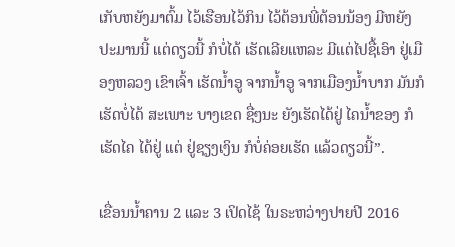ເກັບຫຍັງມາຕົ້ມ ໄວ້ເຮືອນໄວ້ກິນ ໄວ້ຕ້ອນພີ່ຕ້ອນນ້ອງ ມີຫຍັງ ປະມານນີ້ ແຕ່ດຽວນີ້ ກໍບໍ່ໄດ້ ເຮັດເລີຍແຫລະ ມີແຕ່ໄປຊື້ເອົາ ຢູ່ເມືອງຫລວງ ເຂົາເຈົ້າ ເຮັດນໍ້າອູ ຈາກນໍ້າອູ ຈາກເມືອງນໍ້າບາກ ມັນກໍເຮັດບໍ່ໄດ້ ສະເພາະ ບາງເຂດ ຊື່ໆນະ ຍັງເຮັດໄດ້ຢູ່ ໄຄນໍ້າຂອງ ກໍເຮັດໄຄ ໄດ້ຢູ່ ແຕ່ ຢູ່ຊຽງເງິນ ກໍບໍ່ຄ່ອຍເຮັດ ແລ້ວດຽວນີ້”.

ເຂື່ອນນໍ້າຄານ 2 ແລະ 3 ເປິດໄຊ້ ໃນຣະຫວ່າງປາຍປີ 2016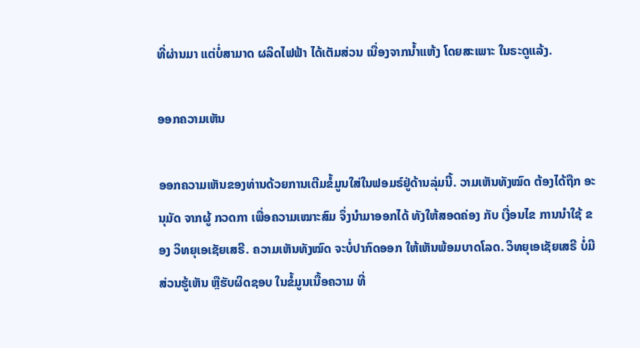ທີ່ຜ່ານມາ ແຕ່ບໍ່ສາມາດ ຜລິດໄຟຟ້າ ໄດ້ເຕັມສ່ວນ ເນື່ອງຈາກນໍ້າແຫ້ງ ໂດຍສະເພາະ ໃນຣະດູແລ້ງ.

ອອກຄວາມເຫັນ

ອອກຄວາມເຫັນຂອງທ່ານດ້ວຍການເຕີມຂໍ້ມູນໃສ່ໃນຟອມຣ໌ຢູ່ດ້ານລຸ່ມນີ້. ວາມເຫັນທັງໝົດ ຕ້ອງໄດ້ຖືກ ອະນຸມັດ ຈາກຜູ້ ກວດກາ ເພື່ອຄວາມເໝາະສົມ ຈຶ່ງນໍາມາອອກໄດ້ ທັງໃຫ້ສອດຄ່ອງ ກັບ ເງື່ອນໄຂ ການນຳໃຊ້ ຂອງ ວິທຍຸເອເຊັຍເສຣີ. ຄວາມເຫັນທັງໝົດ ຈະບໍ່ປາກົດອອກ ໃຫ້ເຫັນພ້ອມບາດໂລດ. ວິທຍຸເອເຊັຍເສຣີ ບໍ່ມີສ່ວນຮູ້ເຫັນ ຫຼືຮັບຜິດຊອບ ໃນຂໍ້ມູນເນື້ອຄວາມ ທີ່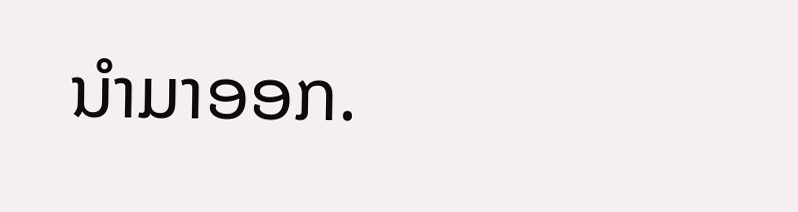ນໍາມາອອກ.